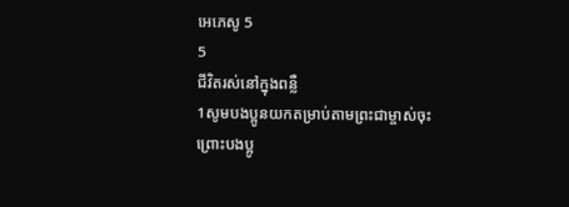អេភេសូ 5
5
ជីវិតរស់នៅក្នុងពន្លឺ
1សូមបងប្អូនយកតម្រាប់តាមព្រះជាម្ចាស់ចុះ ព្រោះបងប្អូ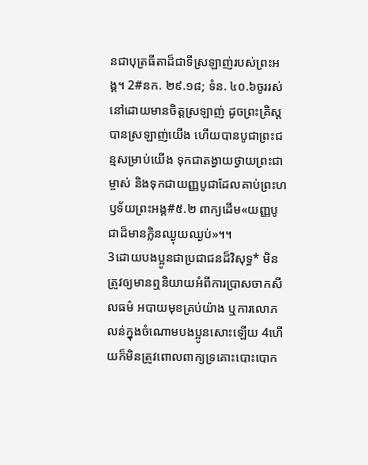នជាបុត្រធីតាដ៏ជាទីស្រឡាញ់របស់ព្រះអង្គ។ 2#នក. ២៩.១៨; ទំន. ៤០.៦ចូររស់នៅដោយមានចិត្តស្រឡាញ់ ដូចព្រះគ្រិស្តបានស្រឡាញ់យើង ហើយបានបូជាព្រះជន្មសម្រាប់យើង ទុកជាតង្វាយថ្វាយព្រះជាម្ចាស់ និងទុកជាយញ្ញបូជាដែលគាប់ព្រះហឫទ័យព្រះអង្គ#៥.២ ពាក្យដើម«យញ្ញបូជាដ៏មានក្លិនឈ្ងុយឈ្ងប់»។។
3ដោយបងប្អូនជាប្រជាជនដ៏វិសុទ្ធ* មិនត្រូវឲ្យមានឮនិយាយអំពីការប្រាសចាកសីលធម៌ អបាយមុខគ្រប់យ៉ាង ឬការលោភលន់ក្នុងចំណោមបងប្អូនសោះឡើយ 4ហើយក៏មិនត្រូវពោលពាក្យទ្រគោះបោះបោក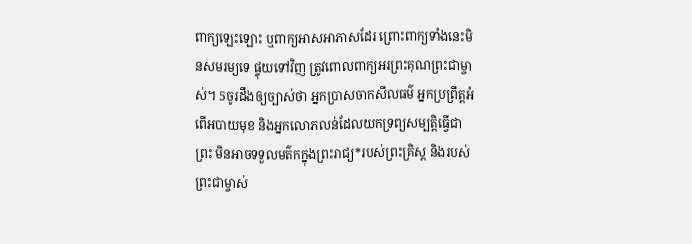ពាក្យឡេះឡោះ ឬពាក្យអាសអាភាសដែរ ព្រោះពាក្យទាំងនេះមិនសមរម្យទេ ផ្ទុយទៅវិញ ត្រូវពោលពាក្យអរព្រះគុណព្រះជាម្ចាស់។ 5ចូរដឹងឲ្យច្បាស់ថា អ្នកប្រាសចាកសីលធម៌ អ្នកប្រព្រឹត្តអំពើអបាយមុខ និងអ្នកលោភលន់ដែលយកទ្រព្យសម្បត្តិធ្វើជាព្រះ មិនអាចទទួលមត៌កក្នុងព្រះរាជ្យ*របស់ព្រះគ្រិស្ត និងរបស់ព្រះជាម្ចាស់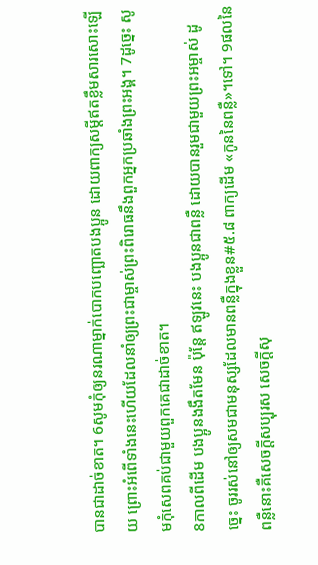បានជាដាច់ខាត។ 6សូមកុំឲ្យនរណាម្នាក់បោកបញ្ឆោតបងប្អូន ដោយពាក្យសម្ដីឥតខ្លឹមសារសោះឡើយ ព្រោះអំពើទាំងនេះហើយដែលនាំឲ្យព្រះជាម្ចាស់ព្រះពិរោធនឹងពួកអ្នកប្រឆាំងព្រះអង្គ។ 7ដូច្នេះ សូមកុំសេពគប់ជាមួយពួកគេជាដាច់ខាត។
8កាលពីដើម បងប្អូនងងឹតមែន ប៉ុន្តែ ឥឡូវនេះ បងប្អូនជាពន្លឺ ដោយបានរួមជាមួយព្រះអម្ចាស់ ដូច្នេះ ចូររស់នៅឲ្យសមជាមនុស្សដែលមានពន្លឺក្នុងខ្លួន#៥.៨ ពាក្យដើម «កូននៃពន្លឺ»។ទៅ។ 9ផលនៃពន្លឺនោះគឺសេចក្ដីសប្បុរស សេចក្ដីសុ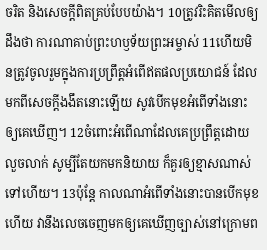ចរិត និងសេចក្ដីពិតគ្រប់បែបយ៉ាង។ 10ត្រូវរិះគិតមើលឲ្យដឹងថា ការណាគាប់ព្រះហឫទ័យព្រះអម្ចាស់ 11ហើយមិនត្រូវចូលរួមក្នុងការប្រព្រឹត្តអំពើឥតផលប្រយោជន៍ ដែលមកពីសេចក្ដីងងឹតនោះឡើយ សូវបើកមុខអំពើទាំងនោះឲ្យគេឃើញ។ 12ចំពោះអំពើណាដែលគេប្រព្រឹត្តដោយលួចលាក់ សូម្បីតែយកមកនិយាយ ក៏គួរឲ្យខ្មាសណាស់ទៅហើយ។ 13ប៉ុន្តែ កាលណាអំពើទាំងនោះបានបើកមុខហើយ វានឹងលេចចេញមកឲ្យគេឃើញច្បាស់នៅក្រោមព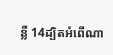ន្លឺ 14ដ្បិតអំពើណា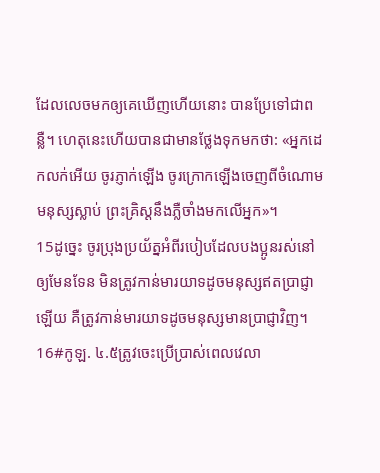ដែលលេចមកឲ្យគេឃើញហើយនោះ បានប្រែទៅជាពន្លឺ។ ហេតុនេះហើយបានជាមានថ្លែងទុកមកថា: «អ្នកដេកលក់អើយ ចូរភ្ញាក់ឡើង ចូរក្រោកឡើងចេញពីចំណោមមនុស្សស្លាប់ ព្រះគ្រិស្តនឹងភ្លឺចាំងមកលើអ្នក»។
15ដូច្នេះ ចូរប្រុងប្រយ័ត្នអំពីរបៀបដែលបងប្អូនរស់នៅឲ្យមែនទែន មិនត្រូវកាន់មារយាទដូចមនុស្សឥតប្រាជ្ញាឡើយ គឺត្រូវកាន់មារយាទដូចមនុស្សមានប្រាជ្ញាវិញ។ 16#កូឡ. ៤.៥ត្រូវចេះប្រើប្រាស់ពេលវេលា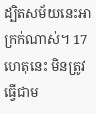ដ្បិតសម័យនេះអាក្រក់ណាស់។ 17ហេតុនេះ មិនត្រូវធ្វើជាម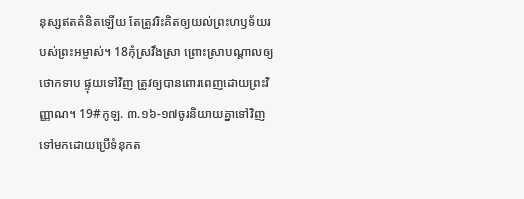នុស្សឥតគំនិតឡើយ តែត្រូវរិះគិតឲ្យយល់ព្រះហឫទ័យរបស់ព្រះអម្ចាស់។ 18កុំស្រវឹងស្រា ព្រោះស្រាបណ្ដាលឲ្យថោកទាប ផ្ទុយទៅវិញ ត្រូវឲ្យបានពោរពេញដោយព្រះវិញ្ញាណ។ 19#កូឡ. ៣.១៦-១៧ចូរនិយាយគ្នាទៅវិញទៅមកដោយប្រើទំនុកត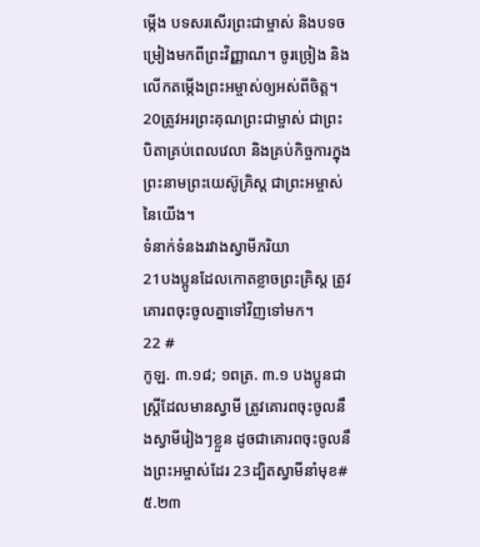ម្កើង បទសរសើរព្រះជាម្ចាស់ និងបទចម្រៀងមកពីព្រះវិញ្ញាណ។ ចូរច្រៀង និងលើកតម្កើងព្រះអម្ចាស់ឲ្យអស់ពីចិត្ត។ 20ត្រូវអរព្រះគុណព្រះជាម្ចាស់ ជាព្រះបិតាគ្រប់ពេលវេលា និងគ្រប់កិច្ចការក្នុងព្រះនាមព្រះយេស៊ូគ្រិស្ត ជាព្រះអម្ចាស់នៃយើង។
ទំនាក់ទំនងរវាងស្វាមីភរិយា
21បងប្អូនដែលកោតខ្លាចព្រះគ្រិស្ត ត្រូវគោរពចុះចូលគ្នាទៅវិញទៅមក។
22 #
កូឡ. ៣.១៨; ១ពត្រ. ៣.១ បងប្អូនជាស្ត្រីដែលមានស្វាមី ត្រូវគោរពចុះចូលនឹងស្វាមីរៀងៗខ្លួន ដូចជាគោរពចុះចូលនឹងព្រះអម្ចាស់ដែរ 23ដ្បិតស្វាមីនាំមុខ#៥.២៣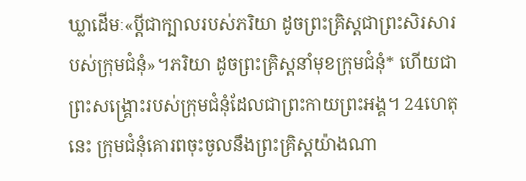ឃ្លាដើមៈ«ប្ដីជាក្បាលរបស់ភរិយា ដូចព្រះគ្រិស្តជាព្រះសិរសារបស់ក្រុមជំនុំ»។ភរិយា ដូចព្រះគ្រិស្តនាំមុខក្រុមជំនុំ* ហើយជាព្រះសង្គ្រោះរបស់ក្រុមជំនុំដែលជាព្រះកាយព្រះអង្គ។ 24ហេតុនេះ ក្រុមជំនុំគោរពចុះចូលនឹងព្រះគ្រិស្តយ៉ាងណា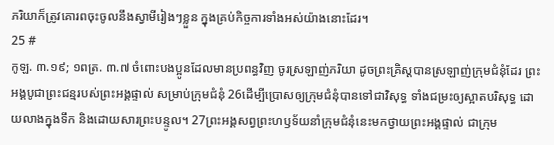ភរិយាក៏ត្រូវគោរពចុះចូលនឹងស្វាមីរៀងៗខ្លួន ក្នុងគ្រប់កិច្ចការទាំងអស់យ៉ាងនោះដែរ។
25 #
កូឡ. ៣.១៩; ១ពត្រ. ៣.៧ ចំពោះបងប្អូនដែលមានប្រពន្ធវិញ ចូរស្រឡាញ់ភរិយា ដូចព្រះគ្រិស្តបានស្រឡាញ់ក្រុមជំនុំដែរ ព្រះអង្គបូជាព្រះជន្មរបស់ព្រះអង្គផ្ទាល់ សម្រាប់ក្រុមជំនុំ 26ដើម្បីប្រោសឲ្យក្រុមជំនុំបានទៅជាវិសុទ្ធ ទាំងជម្រះឲ្យស្អាតបរិសុទ្ធ ដោយលាងក្នុងទឹក និងដោយសារព្រះបន្ទូល។ 27ព្រះអង្គសព្វព្រះហឫទ័យនាំក្រុមជំនុំនេះមកថ្វាយព្រះអង្គផ្ទាល់ ជាក្រុម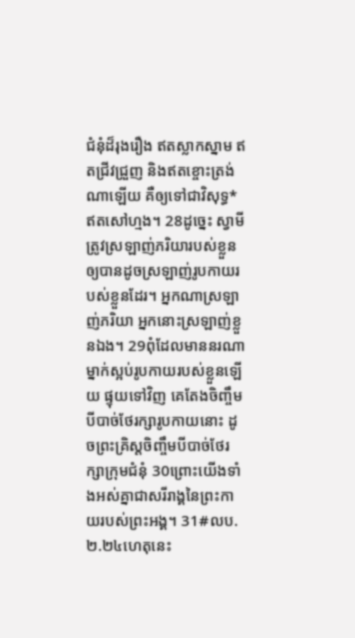ជំនុំដ៏រុងរឿង ឥតស្លាកស្នាម ឥតជ្រីវជ្រួញ និងឥតខ្ចោះត្រង់ណាឡើយ គឺឲ្យទៅជាវិសុទ្ធ* ឥតសៅហ្មង។ 28ដូច្នេះ ស្វាមីត្រូវស្រឡាញ់ភរិយារបស់ខ្លួនឲ្យបានដូចស្រឡាញ់រូបកាយរបស់ខ្លួនដែរ។ អ្នកណាស្រឡាញ់ភរិយា អ្នកនោះស្រឡាញ់ខ្លួនឯង។ 29ពុំដែលមាននរណាម្នាក់ស្អប់រូបកាយរបស់ខ្លួនឡើយ ផ្ទុយទៅវិញ គេតែងចិញ្ចឹមបីបាច់ថែរក្សារូបកាយនោះ ដូចព្រះគ្រិស្តចិញ្ចឹមបីបាច់ថែរក្សាក្រុមជំនុំ 30ព្រោះយើងទាំងអស់គ្នាជាសរីរាង្គនៃព្រះកាយរបស់ព្រះអង្គ។ 31#លប. ២.២៤ហេតុនេះ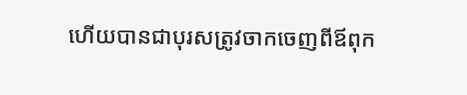ហើយបានជាបុរសត្រូវចាកចេញពីឪពុក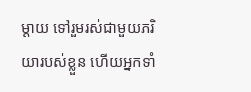ម្ដាយ ទៅរួមរស់ជាមួយភរិយារបស់ខ្លួន ហើយអ្នកទាំ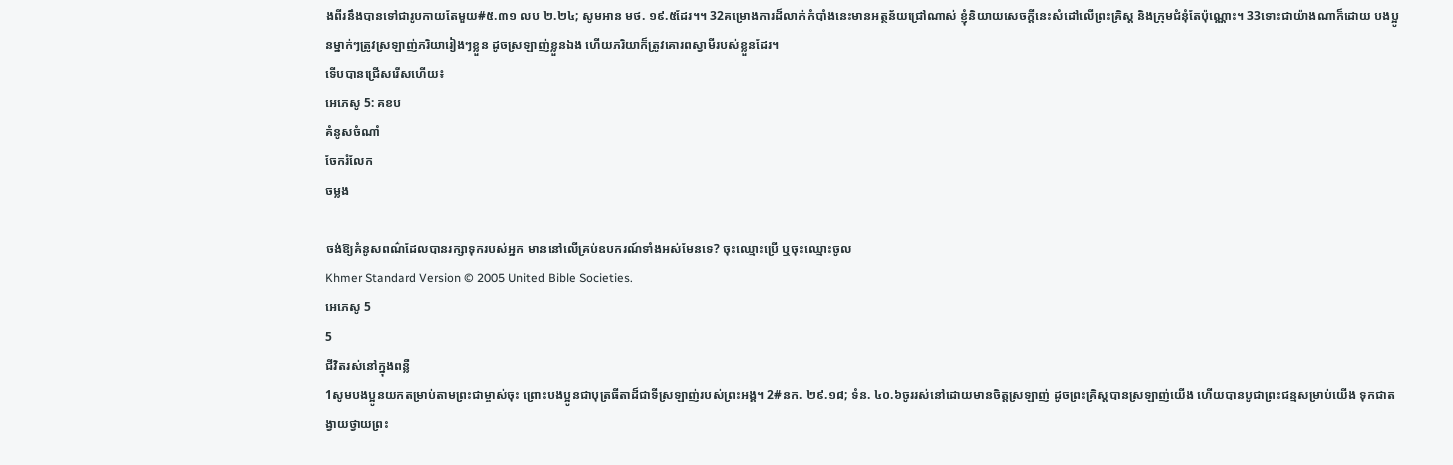ងពីរនឹងបានទៅជារូបកាយតែមួយ#៥.៣១ លប ២.២៤; សូមអាន មថ. ១៩.៥ដែរ។។ 32គម្រោងការដ៏លាក់កំបាំងនេះមានអត្ថន័យជ្រៅណាស់ ខ្ញុំនិយាយសេចក្ដីនេះសំដៅលើព្រះគ្រិស្ត និងក្រុមជំនុំតែប៉ុណ្ណោះ។ 33ទោះជាយ៉ាងណាក៏ដោយ បងប្អូនម្នាក់ៗត្រូវស្រឡាញ់ភរិយារៀងៗខ្លួន ដូចស្រឡាញ់ខ្លួនឯង ហើយភរិយាក៏ត្រូវគោរពស្វាមីរបស់ខ្លួនដែរ។
ទើបបានជ្រើសរើសហើយ៖
អេភេសូ 5: គខប
គំនូសចំណាំ
ចែករំលែក
ចម្លង

ចង់ឱ្យគំនូសពណ៌ដែលបានរក្សាទុករបស់អ្នក មាននៅលើគ្រប់ឧបករណ៍ទាំងអស់មែនទេ? ចុះឈ្មោះប្រើ ឬចុះឈ្មោះចូល
Khmer Standard Version © 2005 United Bible Societies.
អេភេសូ 5
5
ជីវិតរស់នៅក្នុងពន្លឺ
1សូមបងប្អូនយកតម្រាប់តាមព្រះជាម្ចាស់ចុះ ព្រោះបងប្អូនជាបុត្រធីតាដ៏ជាទីស្រឡាញ់របស់ព្រះអង្គ។ 2#នក. ២៩.១៨; ទំន. ៤០.៦ចូររស់នៅដោយមានចិត្តស្រឡាញ់ ដូចព្រះគ្រិស្តបានស្រឡាញ់យើង ហើយបានបូជាព្រះជន្មសម្រាប់យើង ទុកជាតង្វាយថ្វាយព្រះ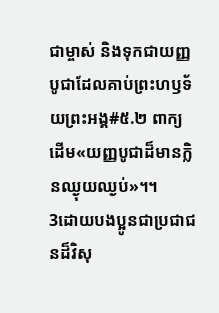ជាម្ចាស់ និងទុកជាយញ្ញបូជាដែលគាប់ព្រះហឫទ័យព្រះអង្គ#៥.២ ពាក្យដើម«យញ្ញបូជាដ៏មានក្លិនឈ្ងុយឈ្ងប់»។។
3ដោយបងប្អូនជាប្រជាជនដ៏វិសុ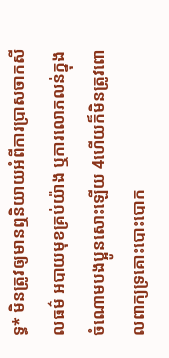ទ្ធ* មិនត្រូវឲ្យមានឮនិយាយអំពីការប្រាសចាកសីលធម៌ អបាយមុខគ្រប់យ៉ាង ឬការលោភលន់ក្នុងចំណោមបងប្អូនសោះឡើយ 4ហើយក៏មិនត្រូវពោលពាក្យទ្រគោះបោះបោក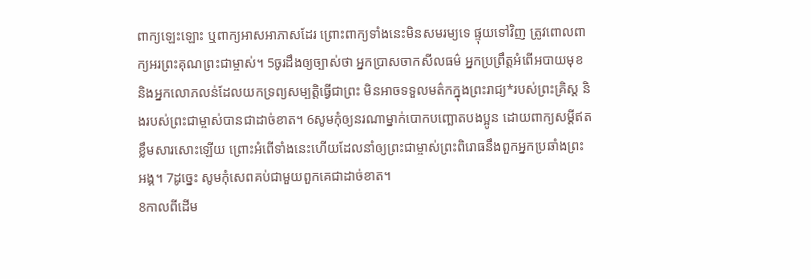ពាក្យឡេះឡោះ ឬពាក្យអាសអាភាសដែរ ព្រោះពាក្យទាំងនេះមិនសមរម្យទេ ផ្ទុយទៅវិញ ត្រូវពោលពាក្យអរព្រះគុណព្រះជាម្ចាស់។ 5ចូរដឹងឲ្យច្បាស់ថា អ្នកប្រាសចាកសីលធម៌ អ្នកប្រព្រឹត្តអំពើអបាយមុខ និងអ្នកលោភលន់ដែលយកទ្រព្យសម្បត្តិធ្វើជាព្រះ មិនអាចទទួលមត៌កក្នុងព្រះរាជ្យ*របស់ព្រះគ្រិស្ត និងរបស់ព្រះជាម្ចាស់បានជាដាច់ខាត។ 6សូមកុំឲ្យនរណាម្នាក់បោកបញ្ឆោតបងប្អូន ដោយពាក្យសម្ដីឥតខ្លឹមសារសោះឡើយ ព្រោះអំពើទាំងនេះហើយដែលនាំឲ្យព្រះជាម្ចាស់ព្រះពិរោធនឹងពួកអ្នកប្រឆាំងព្រះអង្គ។ 7ដូច្នេះ សូមកុំសេពគប់ជាមួយពួកគេជាដាច់ខាត។
8កាលពីដើម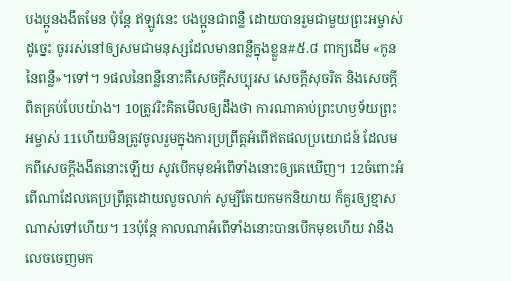បងប្អូនងងឹតមែន ប៉ុន្តែ ឥឡូវនេះ បងប្អូនជាពន្លឺ ដោយបានរួមជាមួយព្រះអម្ចាស់ ដូច្នេះ ចូររស់នៅឲ្យសមជាមនុស្សដែលមានពន្លឺក្នុងខ្លួន#៥.៨ ពាក្យដើម «កូននៃពន្លឺ»។ទៅ។ 9ផលនៃពន្លឺនោះគឺសេចក្ដីសប្បុរស សេចក្ដីសុចរិត និងសេចក្ដីពិតគ្រប់បែបយ៉ាង។ 10ត្រូវរិះគិតមើលឲ្យដឹងថា ការណាគាប់ព្រះហឫទ័យព្រះអម្ចាស់ 11ហើយមិនត្រូវចូលរួមក្នុងការប្រព្រឹត្តអំពើឥតផលប្រយោជន៍ ដែលមកពីសេចក្ដីងងឹតនោះឡើយ សូវបើកមុខអំពើទាំងនោះឲ្យគេឃើញ។ 12ចំពោះអំពើណាដែលគេប្រព្រឹត្តដោយលួចលាក់ សូម្បីតែយកមកនិយាយ ក៏គួរឲ្យខ្មាសណាស់ទៅហើយ។ 13ប៉ុន្តែ កាលណាអំពើទាំងនោះបានបើកមុខហើយ វានឹងលេចចេញមក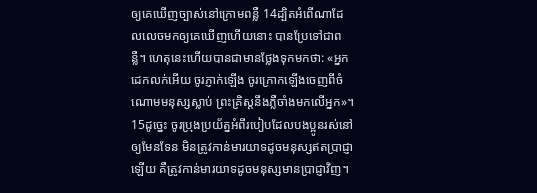ឲ្យគេឃើញច្បាស់នៅក្រោមពន្លឺ 14ដ្បិតអំពើណាដែលលេចមកឲ្យគេឃើញហើយនោះ បានប្រែទៅជាពន្លឺ។ ហេតុនេះហើយបានជាមានថ្លែងទុកមកថា: «អ្នកដេកលក់អើយ ចូរភ្ញាក់ឡើង ចូរក្រោកឡើងចេញពីចំណោមមនុស្សស្លាប់ ព្រះគ្រិស្តនឹងភ្លឺចាំងមកលើអ្នក»។
15ដូច្នេះ ចូរប្រុងប្រយ័ត្នអំពីរបៀបដែលបងប្អូនរស់នៅឲ្យមែនទែន មិនត្រូវកាន់មារយាទដូចមនុស្សឥតប្រាជ្ញាឡើយ គឺត្រូវកាន់មារយាទដូចមនុស្សមានប្រាជ្ញាវិញ។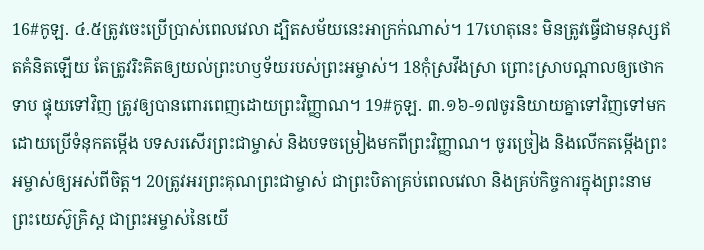16#កូឡ. ៤.៥ត្រូវចេះប្រើប្រាស់ពេលវេលា ដ្បិតសម័យនេះអាក្រក់ណាស់។ 17ហេតុនេះ មិនត្រូវធ្វើជាមនុស្សឥតគំនិតឡើយ តែត្រូវរិះគិតឲ្យយល់ព្រះហឫទ័យរបស់ព្រះអម្ចាស់។ 18កុំស្រវឹងស្រា ព្រោះស្រាបណ្ដាលឲ្យថោកទាប ផ្ទុយទៅវិញ ត្រូវឲ្យបានពោរពេញដោយព្រះវិញ្ញាណ។ 19#កូឡ. ៣.១៦-១៧ចូរនិយាយគ្នាទៅវិញទៅមកដោយប្រើទំនុកតម្កើង បទសរសើរព្រះជាម្ចាស់ និងបទចម្រៀងមកពីព្រះវិញ្ញាណ។ ចូរច្រៀង និងលើកតម្កើងព្រះអម្ចាស់ឲ្យអស់ពីចិត្ត។ 20ត្រូវអរព្រះគុណព្រះជាម្ចាស់ ជាព្រះបិតាគ្រប់ពេលវេលា និងគ្រប់កិច្ចការក្នុងព្រះនាមព្រះយេស៊ូគ្រិស្ត ជាព្រះអម្ចាស់នៃយើ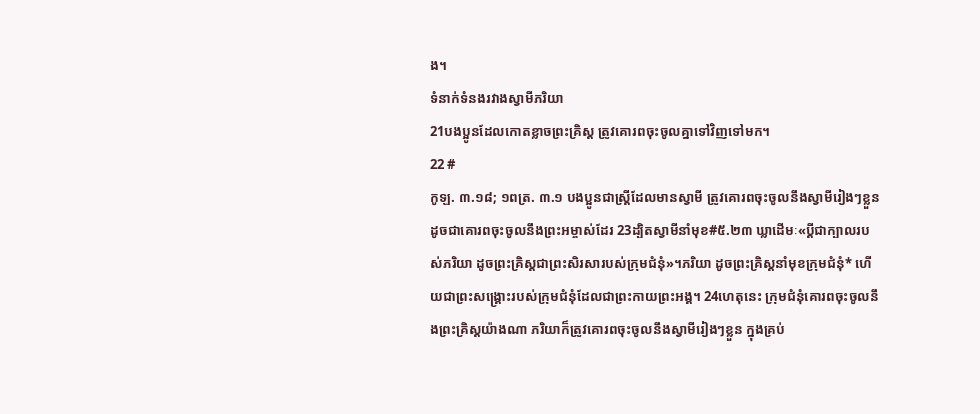ង។
ទំនាក់ទំនងរវាងស្វាមីភរិយា
21បងប្អូនដែលកោតខ្លាចព្រះគ្រិស្ត ត្រូវគោរពចុះចូលគ្នាទៅវិញទៅមក។
22 #
កូឡ. ៣.១៨; ១ពត្រ. ៣.១ បងប្អូនជាស្ត្រីដែលមានស្វាមី ត្រូវគោរពចុះចូលនឹងស្វាមីរៀងៗខ្លួន ដូចជាគោរពចុះចូលនឹងព្រះអម្ចាស់ដែរ 23ដ្បិតស្វាមីនាំមុខ#៥.២៣ ឃ្លាដើមៈ«ប្ដីជាក្បាលរបស់ភរិយា ដូចព្រះគ្រិស្តជាព្រះសិរសារបស់ក្រុមជំនុំ»។ភរិយា ដូចព្រះគ្រិស្តនាំមុខក្រុមជំនុំ* ហើយជាព្រះសង្គ្រោះរបស់ក្រុមជំនុំដែលជាព្រះកាយព្រះអង្គ។ 24ហេតុនេះ ក្រុមជំនុំគោរពចុះចូលនឹងព្រះគ្រិស្តយ៉ាងណា ភរិយាក៏ត្រូវគោរពចុះចូលនឹងស្វាមីរៀងៗខ្លួន ក្នុងគ្រប់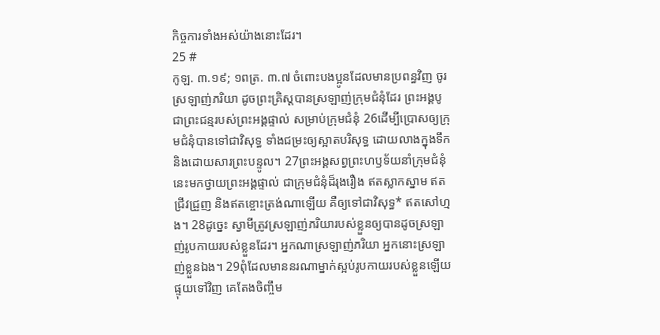កិច្ចការទាំងអស់យ៉ាងនោះដែរ។
25 #
កូឡ. ៣.១៩; ១ពត្រ. ៣.៧ ចំពោះបងប្អូនដែលមានប្រពន្ធវិញ ចូរស្រឡាញ់ភរិយា ដូចព្រះគ្រិស្តបានស្រឡាញ់ក្រុមជំនុំដែរ ព្រះអង្គបូជាព្រះជន្មរបស់ព្រះអង្គផ្ទាល់ សម្រាប់ក្រុមជំនុំ 26ដើម្បីប្រោសឲ្យក្រុមជំនុំបានទៅជាវិសុទ្ធ ទាំងជម្រះឲ្យស្អាតបរិសុទ្ធ ដោយលាងក្នុងទឹក និងដោយសារព្រះបន្ទូល។ 27ព្រះអង្គសព្វព្រះហឫទ័យនាំក្រុមជំនុំនេះមកថ្វាយព្រះអង្គផ្ទាល់ ជាក្រុមជំនុំដ៏រុងរឿង ឥតស្លាកស្នាម ឥតជ្រីវជ្រួញ និងឥតខ្ចោះត្រង់ណាឡើយ គឺឲ្យទៅជាវិសុទ្ធ* ឥតសៅហ្មង។ 28ដូច្នេះ ស្វាមីត្រូវស្រឡាញ់ភរិយារបស់ខ្លួនឲ្យបានដូចស្រឡាញ់រូបកាយរបស់ខ្លួនដែរ។ អ្នកណាស្រឡាញ់ភរិយា អ្នកនោះស្រឡាញ់ខ្លួនឯង។ 29ពុំដែលមាននរណាម្នាក់ស្អប់រូបកាយរបស់ខ្លួនឡើយ ផ្ទុយទៅវិញ គេតែងចិញ្ចឹម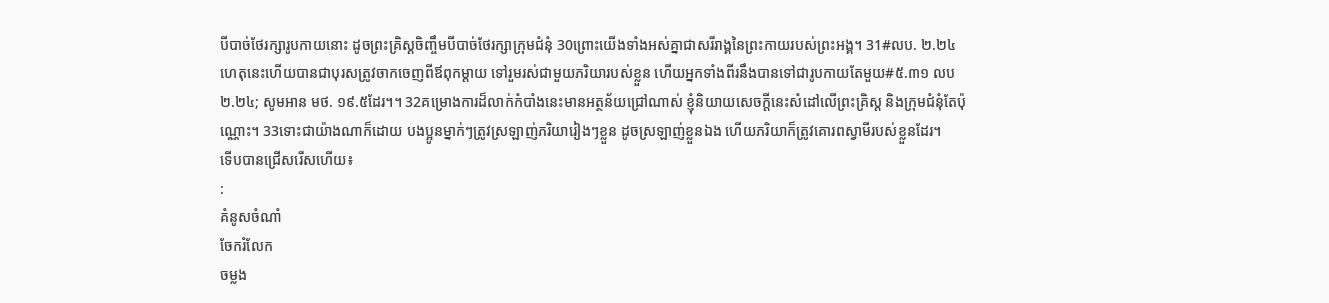បីបាច់ថែរក្សារូបកាយនោះ ដូចព្រះគ្រិស្តចិញ្ចឹមបីបាច់ថែរក្សាក្រុមជំនុំ 30ព្រោះយើងទាំងអស់គ្នាជាសរីរាង្គនៃព្រះកាយរបស់ព្រះអង្គ។ 31#លប. ២.២៤ហេតុនេះហើយបានជាបុរសត្រូវចាកចេញពីឪពុកម្ដាយ ទៅរួមរស់ជាមួយភរិយារបស់ខ្លួន ហើយអ្នកទាំងពីរនឹងបានទៅជារូបកាយតែមួយ#៥.៣១ លប ២.២៤; សូមអាន មថ. ១៩.៥ដែរ។។ 32គម្រោងការដ៏លាក់កំបាំងនេះមានអត្ថន័យជ្រៅណាស់ ខ្ញុំនិយាយសេចក្ដីនេះសំដៅលើព្រះគ្រិស្ត និងក្រុមជំនុំតែប៉ុណ្ណោះ។ 33ទោះជាយ៉ាងណាក៏ដោយ បងប្អូនម្នាក់ៗត្រូវស្រឡាញ់ភរិយារៀងៗខ្លួន ដូចស្រឡាញ់ខ្លួនឯង ហើយភរិយាក៏ត្រូវគោរពស្វាមីរបស់ខ្លួនដែរ។
ទើបបានជ្រើសរើសហើយ៖
:
គំនូសចំណាំ
ចែករំលែក
ចម្លង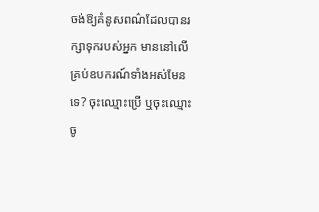ចង់ឱ្យគំនូសពណ៌ដែលបានរក្សាទុករបស់អ្នក មាននៅលើគ្រប់ឧបករណ៍ទាំងអស់មែនទេ? ចុះឈ្មោះប្រើ ឬចុះឈ្មោះចូ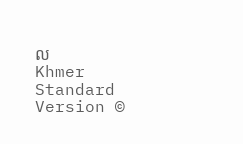ល
Khmer Standard Version ©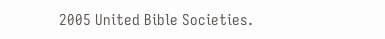2005 United Bible Societies.